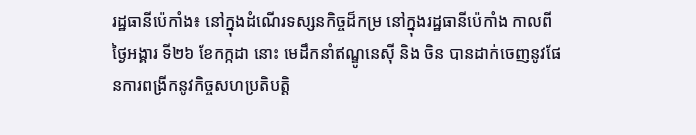រដ្ឋធានីប៉េកាំង៖ នៅក្នុងដំណើរទស្សនកិច្ចដ៏កម្រ នៅក្នុងរដ្ឋធានីប៉េកាំង កាលពីថ្ងៃអង្គារ ទី២៦ ខែកក្កដា នោះ មេដឹកនាំឥណ្ឌូនេស៊ី និង ចិន បានដាក់ចេញនូវផែនការពង្រីកនូវកិច្ចសហប្រតិបត្ដិ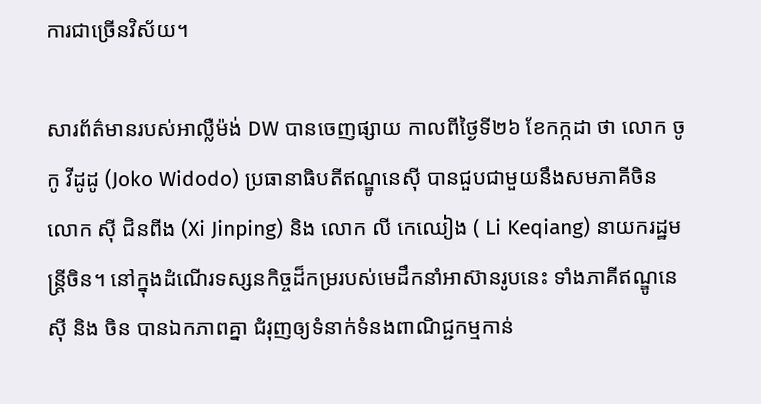ការជាច្រើនវិស័យ។

សារព័ត៌មានរបស់អាល្លឺម៉ង់ DW បានចេញផ្សាយ កាលពីថ្ងៃទី២៦ ខែកក្កដា ថា លោក ចូកូ វីដូដូ (Joko Widodo) ប្រធានាធិបតីឥណ្ឌូនេស៊ី បានជួបជាមួយនឹងសមភាគីចិន លោក ស៊ី ជិនពីង (Xi Jinping) និង លោក លី កេឈៀង ( Li Keqiang) នាយករដ្ឋមន្រ្ដីចិន។ នៅក្នុងដំណើរទស្សនកិច្ចដ៏កម្ររបស់មេដឹកនាំអាស៊ានរូបនេះ ទាំងភាគីឥណ្ឌូនេស៊ី និង ចិន បានឯកភាពគ្នា ជំរុញឲ្យទំនាក់ទំនងពាណិជ្ជកម្មកាន់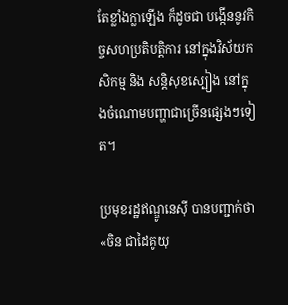តែខ្លាំងក្លាឡើង ក៏ដូចជា បង្កើននូវកិច្ចសហប្រតិបត្តិការ នៅក្នុងវិស័យកសិកម្ម និង សន្តិសុខស្បៀង នៅក្នុងចំណោមបញ្ហាជាច្រើនផ្សេងៗទៀត។

ប្រមុខរដ្ឋឥណ្ឌូនេស៊ី បានបញ្ជាក់ថា «ចិន ជាដៃគូយុ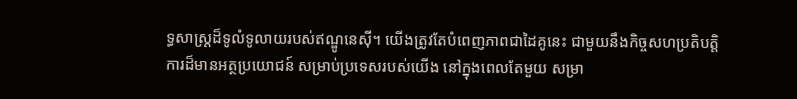ទ្ធសាស្ត្រដ៏ទូលំទូលាយរបស់ឥណ្ឌូនេស៊ី។ យើងត្រូវតែបំពេញភាពជាដៃគូនេះ ជាមួយនឹងកិច្ចសហប្រតិបត្តិការដ៏មានអត្ថប្រយោជន៍ សម្រាប់ប្រទេសរបស់យើង នៅក្នុងពេលតែមួយ សម្រា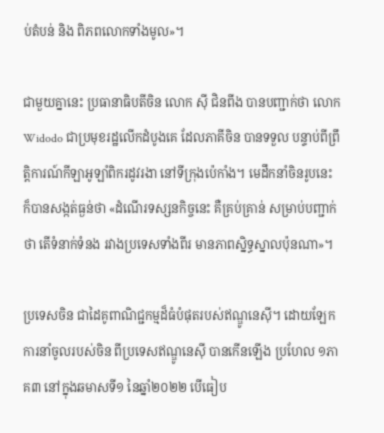ប់តំបន់ និង ពិភពលោកទាំងមូល»។

ជាមួយគ្នានេះ ប្រធានាធិបតីចិន លោក ស៊ី ជិនពីង បានបញ្ជាក់ថា លោក Widodo ជាប្រមុខរដ្ឋលើកដំបូងគេ ដែលភាគីចិន បានទទួល បន្ទាប់ពីព្រឹត្តិការណ៍កីឡាអូឡាំពិករដូវរងា នៅទីក្រុងប៉េកាំង។ មេដឹកនាំចិនរូបនេះ ក៏បានសង្កត់ធ្ងន់ថា «ដំណើរទស្សនកិច្ចនេះ គឺគ្រប់គ្រាន់ សម្រាប់បញ្ជាក់ថា តើទំនាក់ទំនង រវាងប្រទេសទាំងពីរ មានភាពស្និទ្ធស្នាលប៉ុនណា»។

ប្រទេសចិន ជាដៃគូពាណិជ្ជកម្មដ៏ធំបំផុតរបស់ឥណ្ឌូនេស៊ី។ ដោយឡែក ការនាំចូលរបស់ចិន ពីប្រទេសឥណ្ឌូនេស៊ី បានកើនឡើង ប្រហែល ១ភាគ៣ នៅក្នុងឆមាសទី១ នៃឆ្នាំ២០២២ បើធៀប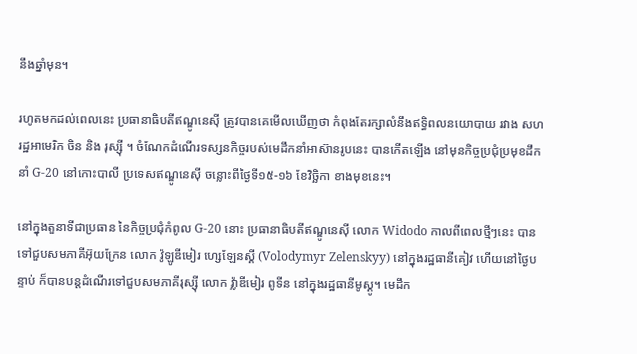នឹងឆ្នាំមុន។

រហូតមកដល់ពេលនេះ ប្រធានាធិបតីឥណ្ឌូនេស៊ី ត្រូវបានគេមើលឃើញថា កំពុងតែរក្សាលំនឹងឥទ្ធិពលនយោបាយ រវាង សហរដ្ឋអាមេរិក ចិន និង រុស្ស៊ី ។ ចំណែកដំណើរទស្សនកិច្ចរបស់មេដឹកនាំអាស៊ានរូបនេះ បានកើតឡើង នៅមុនកិច្ចប្រជុំប្រមុខដឹកនាំ G-20 នៅកោះបាលី ប្រទេសឥណ្ឌូនេស៊ី ចន្លោះពីថ្ងៃទី១៥-១៦ ខែវិច្ឆិកា ខាងមុខនេះ។

នៅក្នុងតួនាទីជាប្រធាន នៃកិច្ចប្រជុំកំពូល G-20 នោះ ប្រធានាធិបតីឥណ្ឌូនេស៊ី លោក Widodo កាលពីពេលថ្មីៗនេះ បានទៅជួបសមភាគីអ៊ុយក្រែន លោក វ៉ូឡូឌីមៀរ ហ្សេឡែនស្គី (Volodymyr Zelenskyy) នៅក្នុងរដ្ឋធានីគៀវ ហើយនៅថ្ងៃបន្ទាប់ ក៏បានបន្ដដំណើរទៅជួបសមភាគីរុស្ស៊ី លោក វ៉្លាឌីមៀរ ពូទីន នៅក្នុងរដ្ឋធានីមូស្គូ។ មេដឹក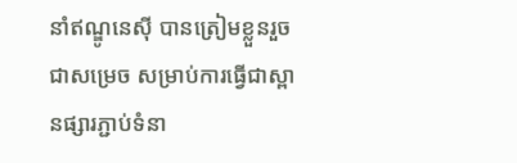នាំឥណ្ឌូនេស៊ី បានត្រៀមខ្លួនរួចជាសម្រេច សម្រាប់ការធ្វើជាស្ពានផ្សារភ្ជាប់ទំនា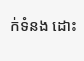ក់ទំនង ដោះ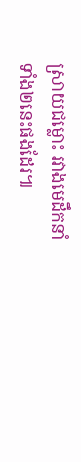ស្រាយជម្លោះ រវាងមេដឹកនាំទាំង២នេះផងដែរ៕